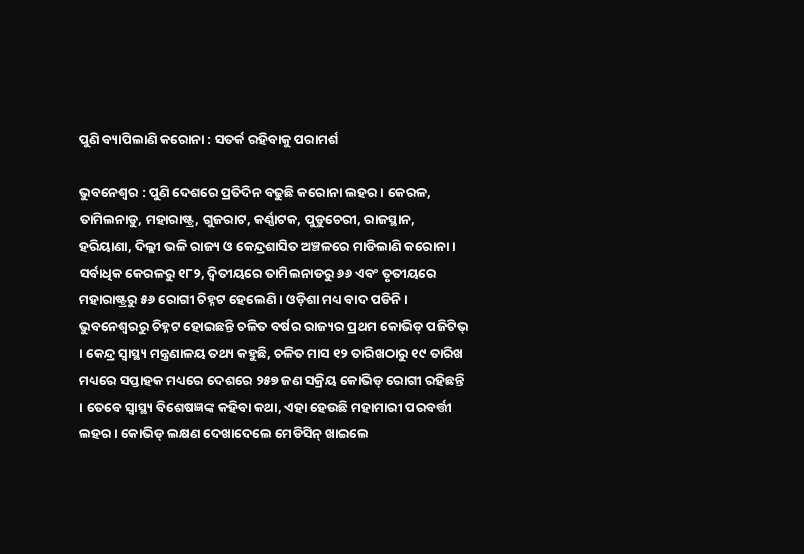ପୁଣି ବ୍ୟାପିଲାଣି କରୋନା : ସତର୍କ ରହିବାକୁ ପରାମର୍ଶ

ଭୁବନେଶ୍ୱର : ପୁଣି ଦେଶରେ ପ୍ରତିଦିନ ବଢୁଛି କରୋନା ଲହର । କେରଳ, ତାମିଲନାଡୁ, ମହାରାଷ୍ଟ୍ର, ଗୁଜରାଟ, କର୍ଣ୍ଣାଟକ, ପୁଡୁଚେରୀ, ରାଜସ୍ଥାନ, ହରିୟାଣା, ଦିଲ୍ଲୀ ଭଳି ରାଜ୍ୟ ଓ କେନ୍ଦ୍ରଶାସିତ ଅଞ୍ଚଳରେ ମାଡିଲାଣି କରୋନା । ସର୍ବାଧିକ କେରଳରୁ ୧୮୨, ଦ୍ୱିତୀୟରେ ତାମିଲନାଡରୁ ୬୬ ଏବଂ ତୃତୀୟରେ ମହାରାଷ୍ଟ୍ରରୁ ୫୬ ରୋଗୀ ଚିହ୍ନଟ ହେଲେଣି । ଓଡ଼ିଶା ମଧ୍ୟ ବାଦ ପଡିନି । ଭୁବନେଶ୍ୱରରୁ ଚିହ୍ନଟ ହୋଇଛନ୍ତି ଚଳିତ ବର୍ଷର ରାଜ୍ୟର ପ୍ରଥମ କୋଭିଡ୍ ପଜିଟିଭ୍ । କେନ୍ଦ୍ର ସ୍ୱାସ୍ଥ୍ୟ ମନ୍ତ୍ରଣାଳୟ ତଥ୍ୟ କହୁଛି, ଚଳିତ ମାସ ୧୨ ତାରିଖଠାରୁ ୧୯ ତାରିଖ ମଧ୍ୟରେ ସପ୍ତାହକ ମଧ୍ୟରେ ଦେଶରେ ୨୫୭ ଜଣ ସକ୍ରିୟ କୋଭିଡ୍ ରୋଗୀ ରହିଛନ୍ତି । ତେବେ ସ୍ୱାସ୍ଥ୍ୟ ବିଶେଷଜ୍ଞଙ୍କ କହିବା କଥା, ଏହା ହେଉଛି ମହାମାରୀ ପରବର୍ତ୍ତୀ ଲହର । କୋଭିଡ୍ ଲକ୍ଷଣ ଦେଖାଦେଲେ ମେଡିସିନ୍ ଖାଇଲେ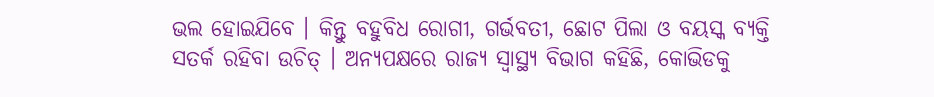ଭଲ ହୋଇଯିବେ । କିନ୍ତୁ ବହୁବିଧ ରୋଗୀ, ଗର୍ଭବତୀ, ଛୋଟ ପିଲା ଓ ବୟସ୍କ ବ୍ୟକ୍ତି ସତର୍କ ରହିବା ଉଚିତ୍ । ଅନ୍ୟପକ୍ଷରେ ରାଜ୍ୟ ସ୍ୱାସ୍ଥ୍ୟ ବିଭାଗ କହିଛି, କୋଭିଡକୁ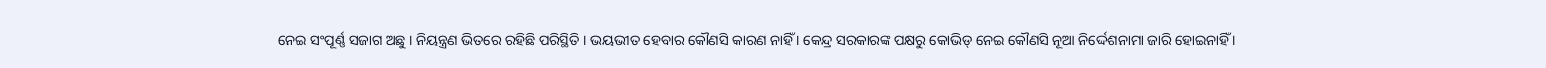ନେଇ ସଂପୂର୍ଣ୍ଣ ସଜାଗ ଅଛୁ । ନିୟନ୍ତ୍ରଣ ଭିତରେ ରହିଛି ପରିସ୍ଥିତି । ଭୟଭୀତ ହେବାର କୌଣସି କାରଣ ନାହିଁ । କେନ୍ଦ୍ର ସରକାରଙ୍କ ପକ୍ଷରୁ କୋଭିଡ୍ ନେଇ କୌଣସି ନୂଆ ନିର୍ଦ୍ଦେଶନାମା ଜାରି ହୋଇନାହିଁ ।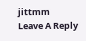jittmm
Leave A Reply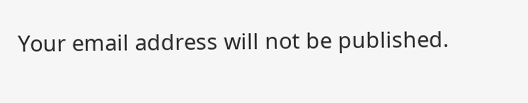Your email address will not be published.